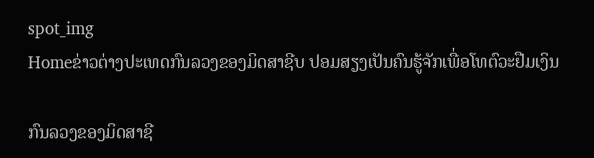spot_img
Homeຂ່າວຕ່າງປະເທດກົນລວງຂອງມິດສາຊີບ ປອມສຽງເປັນຄົນຮູ້ຈັກເພື່ອໂທຕົວະຢືມເງິນ

ກົນລວງຂອງມິດສາຊີ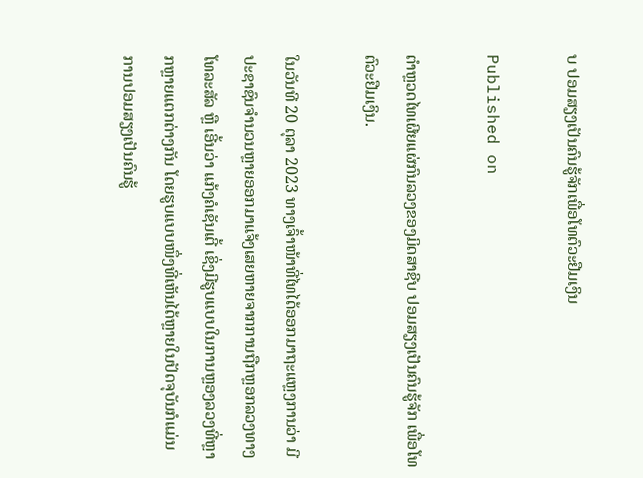ບ ປອມສຽງເປັນຄົນຮູ້ຈັກເພື່ອໂທຕົວະຢືມເງິນ

Published on

ຕຳຫຼວດໄທເຜີຍແຜ່ກົນລວງຂອງມິດສາຊີບ ປອມສຽງເປັນຄົນຮູ້ຈັກ ເພື່ອໂທຕົວະຢືມເງິນ.

ໃນວັນທີ 20 ຕຸລາ 2023 ທາງເຈົ້າໜ້າທີ່ໄທໄດ້ອອກມາຖະແຫຼງການວ່າ ມີປະຊາຊົນຈຳນວນຫຼາຍອອກມາແຈ້ງເສຍຫາຍຈາກການຖືກຫຼອກລວງທາງໂທລະສັລ ຫຼື ເອີ້ນວ່າ ແກ້ງຄໍເຊັນເຕີ້ ເຊິ່ງມີຮູບແບບໃນການຫຼອງລວງທີ່ຫຼາກຫຼາຍແຕກຕ່າງກັນ ໂດຍຮູບແບບໜຶ່ງທີ່ເຫັນໄດ້ຫຼາຍໃນປັດຈຸບັນກໍແມ່ນ ການປອມສຽງເປັນຄົນຮູ້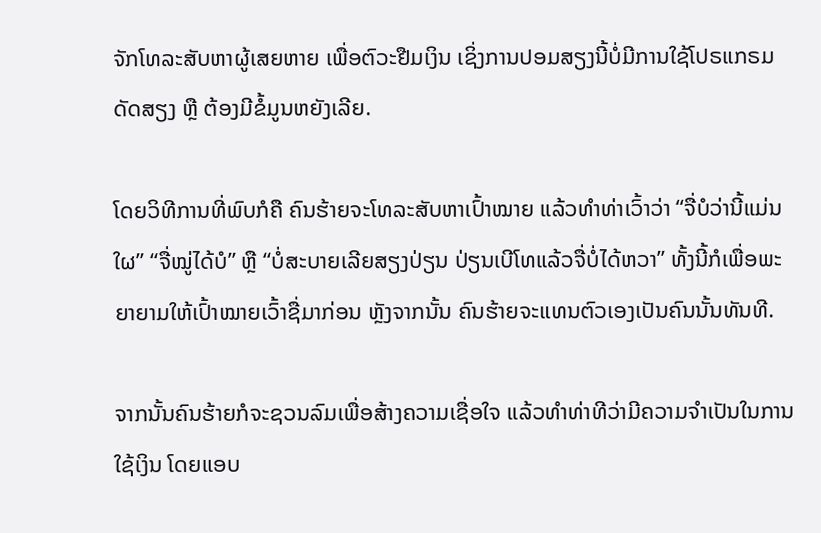ຈັກໂທລະສັບຫາຜູ້ເສຍຫາຍ ເພື່ອຕົວະຢືມເງິນ ເຊິ່ງການປອມສຽງນີ້ບໍ່ມີການໃຊ້ໂປຣແກຣມດັດສຽງ ຫຼື ຕ້ອງມີຂໍ້ມູນຫຍັງເລີຍ.

ໂດຍວິທີການທີ່ພົບກໍຄື ຄົນຮ້າຍຈະໂທລະສັບຫາເປົ້າໝາຍ ແລ້ວທຳທ່າເວົ້າວ່າ “ຈື່ບໍວ່ານີ້ແມ່ນໃຜ” “ຈື່ໝູ່ໄດ້ບໍ” ຫຼື “ບໍ່ສະບາຍເລີຍສຽງປ່ຽນ ປ່ຽນເບີໂທແລ້ວຈື່ບໍ່ໄດ້ຫວາ” ທັ້ງນີ້ກໍເພື່ອພະຍາຍາມໃຫ້ເປົ້າໝາຍເວົ້າຊື່ມາກ່ອນ ຫຼັງຈາກນັ້ນ ຄົນຮ້າຍຈະແທນຕົວເອງເປັນຄົນນັ້ນທັນທີ.

ຈາກນັ້ນຄົນຮ້າຍກໍຈະຊວນລົມເພື່ອສ້າງຄວາມເຊື່ອໃຈ ແລ້ວທຳທ່າທີວ່າມີຄວາມຈຳເປັນໃນການໃຊ້ເງິນ ໂດຍແອບ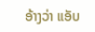ອ້າງວ່າ ແອັບ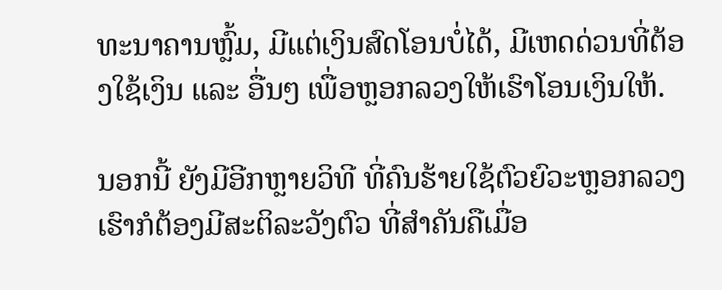ທະນາຄານຫຼົ້ມ, ມີແຕ່ເງິນສົດໂອນບໍ່ໄດ້, ມີເຫດດ່ວນທີ່ຕ້ອງໃຊ້ເງິນ ແລະ ອື່ນໆ ເພື່ອຫຼອກລວງໃຫ້ເຮົາໂອນເງິນໃຫ້.

ນອກນີ້ ຍັງມີອີກຫຼາຍວິທີ ທີ່ຄົນຮ້າຍໃຊ້ຕົວຍົວະຫຼອກລວງ ເຮົາກໍຕ້ອງມີສະຕິລະວັງຕົວ ທີ່ສຳຄັນຄືເມື່ອ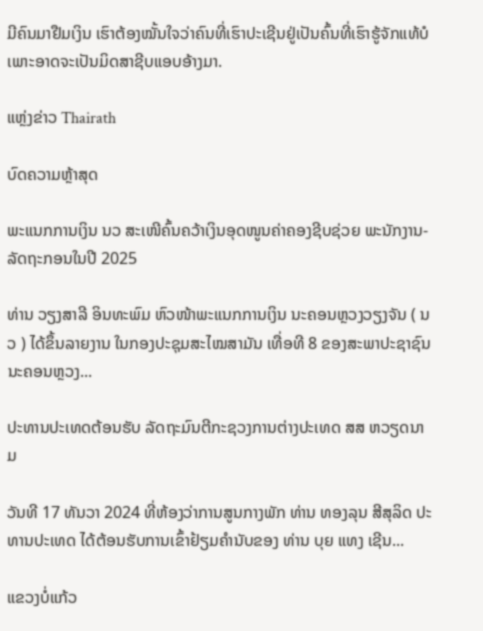ມີຄົນມາຢືມເງິນ ເຮົາຕ້ອງໝັ້ນໃຈວ່າຄົນທີ່ເຮົາປະເຊີນຢູ່ເປັນຄົ້ນທີ່ເຮົາຮູ້ຈັກແທ້ບໍ ເພາະອາດຈະເປັນມິດສາຊີບແອບອ້າງມາ.

ແຫຼ່ງຂ່າວ Thairath

ບົດຄວາມຫຼ້າສຸດ

ພະແນກການເງິນ ນວ ສະເໜີຄົ້ນຄວ້າເງິນອຸດໜູນຄ່າຄອງຊີບຊ່ວຍ ພະນັກງານ-ລັດຖະກອນໃນປີ 2025

ທ່ານ ວຽງສາລີ ອິນທະພົມ ຫົວໜ້າພະແນກການເງິນ ນະຄອນຫຼວງວຽງຈັນ ( ນວ ) ໄດ້ຂຶ້ນລາຍງານ ໃນກອງປະຊຸມສະໄໝສາມັນ ເທື່ອທີ 8 ຂອງສະພາປະຊາຊົນ ນະຄອນຫຼວງ...

ປະທານປະເທດຕ້ອນຮັບ ລັດຖະມົນຕີກະຊວງການຕ່າງປະເທດ ສສ ຫວຽດນາມ

ວັນທີ 17 ທັນວາ 2024 ທີ່ຫ້ອງວ່າການສູນກາງພັກ ທ່ານ ທອງລຸນ ສີສຸລິດ ປະທານປະເທດ ໄດ້ຕ້ອນຮັບການເຂົ້າຢ້ຽມຄຳນັບຂອງ ທ່ານ ບຸຍ ແທງ ເຊີນ...

ແຂວງບໍ່ແກ້ວ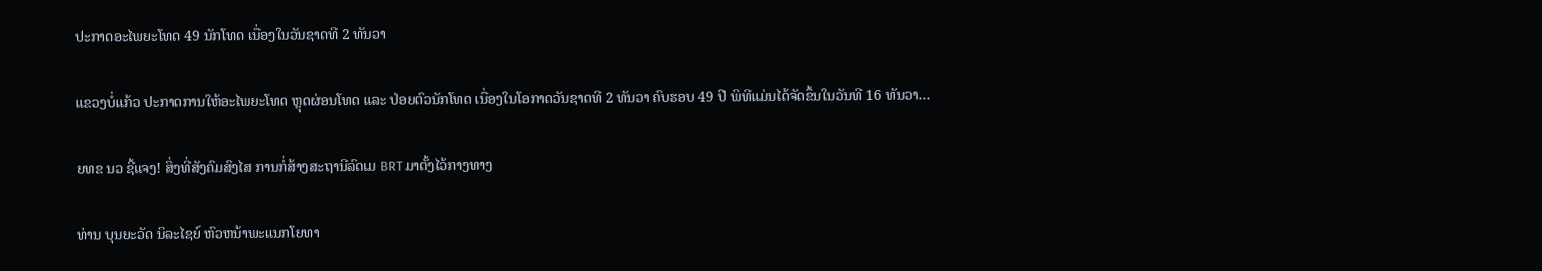ປະກາດອະໄພຍະໂທດ 49 ນັກໂທດ ເນື່ອງໃນວັນຊາດທີ 2 ທັນວາ

ແຂວງບໍ່ແກ້ວ ປະກາດການໃຫ້ອະໄພຍະໂທດ ຫຼຸດຜ່ອນໂທດ ແລະ ປ່ອຍຕົວນັກໂທດ ເນື່ອງໃນໂອກາດວັນຊາດທີ 2 ທັນວາ ຄົບຮອບ 49 ປີ ພິທີແມ່ນໄດ້ຈັດຂຶ້ນໃນວັນທີ 16 ທັນວາ...

ຍທຂ ນວ ຊີ້ແຈງ! ສິ່ງທີ່ສັງຄົມສົງໄສ ການກໍ່ສ້າງສະຖານີລົດເມ BRT ມາຕັ້ງໄວ້ກາງທາງ

ທ່ານ ບຸນຍະວັດ ນິລະໄຊຍ໌ ຫົວຫນ້າພະແນກໂຍທາ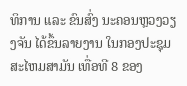ທິການ ແລະ ຂົນສົ່ງ ນະຄອນຫຼວງວຽງຈັນ ໄດ້ຂຶ້ນລາຍງານ ໃນກອງປະຊຸມສະໄຫມສາມັນ ເທື່ອທີ 8 ຂອງ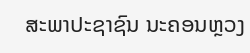ສະພາປະຊາຊົນ ນະຄອນຫຼວງ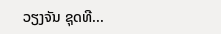ວຽງຈັນ ຊຸດທີ...